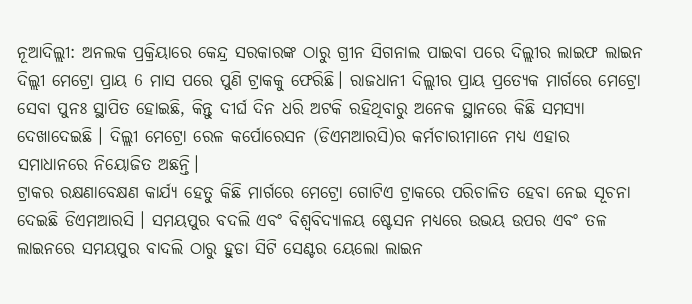ନୂଆଦିଲ୍ଲୀ: ଅନଲକ ପ୍ରକ୍ରିୟାରେ କେନ୍ଦ୍ର ସରକାରଙ୍କ ଠାରୁ ଗ୍ରୀନ ସିଗନାଲ ପାଇବା ପରେ ଦିଲ୍ଲୀର ଲାଇଫ ଲାଇନ ଦିଲ୍ଲୀ ମେଟ୍ରୋ ପ୍ରାୟ 6 ମାସ ପରେ ପୁଣି ଟ୍ରାକକୁ ଫେରିଛି। ରାଜଧାନୀ ଦିଲ୍ଲୀର ପ୍ରାୟ ପ୍ରତ୍ୟେକ ମାର୍ଗରେ ମେଟ୍ରୋ ସେବା ପୁନଃ ସ୍ଥାପିତ ହୋଇଛି, କିନ୍ତୁ ଦୀର୍ଘ ଦିନ ଧରି ଅଟକି ରହିଥିବାରୁ ଅନେକ ସ୍ଥାନରେ କିଛି ସମସ୍ୟା ଦେଖାଦେଇଛି । ଦିଲ୍ଲୀ ମେଟ୍ରୋ ରେଳ କର୍ପୋରେସନ (ଡିଏମଆରସି)ର କର୍ମଚାରୀମାନେ ମଧ୍ୟ ଏହାର ସମାଧାନରେ ନିୟୋଜିତ ଅଛନ୍ତି।
ଟ୍ରାକର ରକ୍ଷଣାବେକ୍ଷଣ କାର୍ଯ୍ୟ ହେତୁ କିଛି ମାର୍ଗରେ ମେଟ୍ରୋ ଗୋଟିଏ ଟ୍ରାକରେ ପରିଚାଳିତ ହେବା ନେଇ ସୂଚନା ଦେଇଛି ଡିଏମଆରସି । ସମୟପୁର ବଦଲି ଏବଂ ବିଶ୍ୱବିଦ୍ୟାଳୟ ଷ୍ଟେସନ ମଧ୍ୟରେ ଉଭୟ ଉପର ଏବଂ ତଳ ଲାଇନରେ ସମୟପୁର ବାଦଲି ଠାରୁ ହୁଡା ସିଟି ସେଣ୍ଟର ୟେଲୋ ଲାଇନ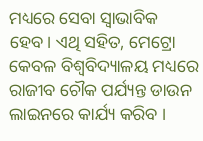ମଧ୍ୟରେ ସେବା ସ୍ୱାଭାବିକ ହେବ। ଏଥି ସହିତ, ମେଟ୍ରୋ କେବଳ ବିଶ୍ୱବିଦ୍ୟାଳୟ ମଧ୍ୟରେ ରାଜୀବ ଚୌକ ପର୍ଯ୍ୟନ୍ତ ଡାଉନ ଲାଇନରେ କାର୍ଯ୍ୟ କରିବ ।